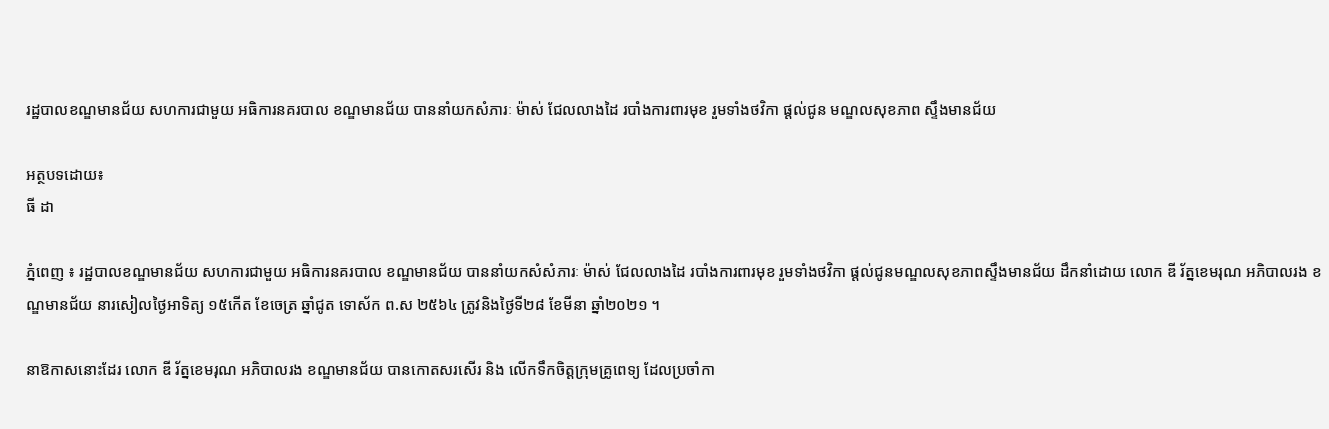រដ្ឋបាលខណ្ឌមានជ័យ សហការជាមួយ អធិការនគរបាល ខណ្ឌមានជ័យ បាននាំយកសំភារៈ ម៉ាស់ ជែលលាងដៃ របាំងការពារមុខ រួមទាំងថវិកា ផ្តល់ជូន មណ្ឌលសុខភាព ស្ទឹងមានជ័យ

អត្ថបទដោយ៖
ធី ដា

ភ្នំពេញ ៖ រដ្ឋបាលខណ្ឌមានជ័យ សហការជាមួយ អធិការនគរបាល ខណ្ឌមានជ័យ បាននាំយកសំសំភារៈ ម៉ាស់ ជែលលាងដៃ របាំងការពារមុខ រួមទាំងថវិកា ផ្តល់ជូនមណ្ឌលសុខភាពស្ទឹងមានជ័យ ដឹកនាំដោយ លោក ឌី រ័ត្នខេមរុណ អភិបាលរង ខណ្ឌមានជ័យ នារសៀលថ្ងៃអាទិត្យ ១៥កើត ខែចេត្រ ឆ្នាំជូត ទោស័ក ព.ស ២៥៦៤ ត្រូវនិងថ្ងៃទី២៨ ខែមីនា ឆ្នាំ២០២១ ។

នាឱកាសនោះដែរ លោក ឌី រ័ត្នខេមរុណ អភិបាលរង ខណ្ឌមានជ័យ បានកោតសរសើរ និង លើកទឹកចិត្តក្រុមគ្រូពេទ្យ ដែលប្រចាំកា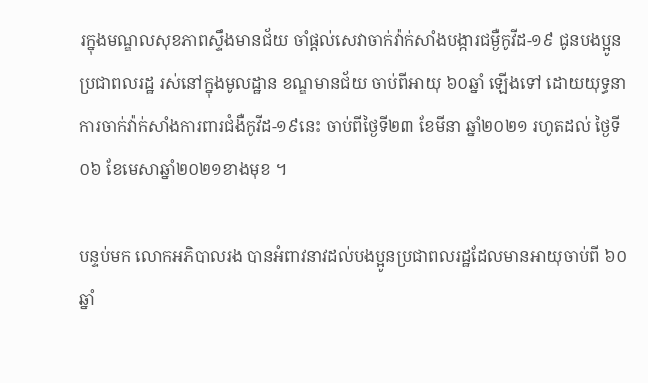រក្នុងមណ្ឌលសុខភាពស្ទឹងមានជ័យ ចាំផ្តល់សេវាចាក់វ៉ាក់សាំងបង្ការជម្ងឺកូវីដ-១៩ ជូនបងប្អូនប្រជាពលរដ្ឋ រស់នៅក្នុងមូលដ្ឋាន ខណ្ឌមានជ័យ ចាប់ពីអាយុ ៦០ឆ្នាំ ឡើងទៅ ដោយយុទ្ធនាការចាក់វ៉ាក់សាំងការពារជំងឺកូវីដ-១៩នេះ ចាប់ពីថ្ងៃទី២៣ ខែមីនា ឆ្នាំ២០២១ រហូតដល់ ថ្ងៃទី០៦ ខែមេសាឆ្នាំ២០២១ខាងមុខ ។

បន្ទប់មក លោកអភិបាលរង បានអំពាវនាវដល់បងប្អូនប្រជាពលរដ្ឋដែលមានអាយុចាប់ពី ៦០ឆ្នាំ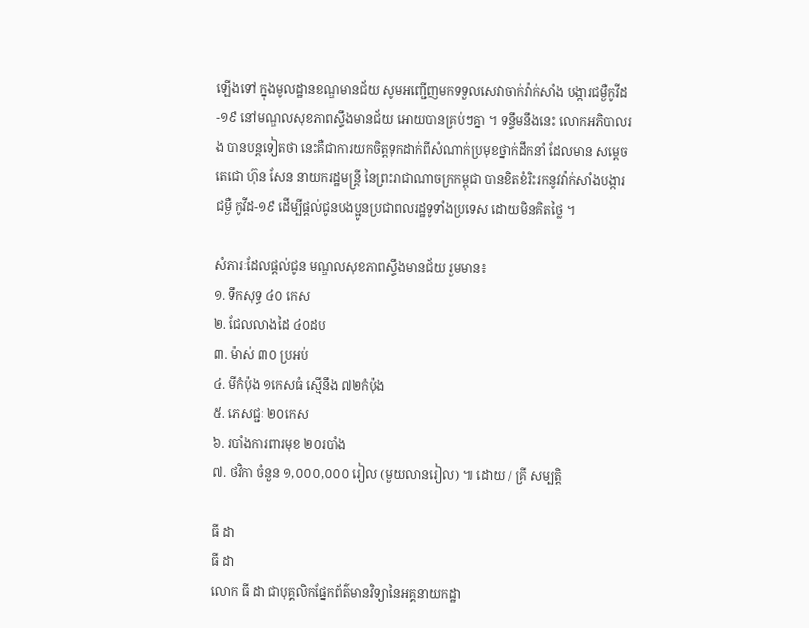ឡើងទៅ ក្នុងមូលដ្ឋានខណ្ឌមានជ័យ សូមអញ្ជើញមកទទួលសេវាចាក់វ៉ាក់សាំង បង្ការជម្ងឺកូវីដ-១៩ នៅមណ្ឌលសុខភាពស្ទឹងមានជ័យ អោយបានគ្រប់ៗគ្នា ។ ទន្ទឹមនឹងនេះ លោកអភិបាលរង បានបន្តទៀតថា នេះគឺជាការយកចិត្តទុកដាក់ពីសំណាក់ប្រមុខថ្នាក់ដឹកនាំ ដែលមាន សម្តេចតេជោ ហ៊ុន សែន នាយករដ្ឋមន្ត្រី នៃព្រះរាជាណាចក្រកម្ពុជា បានខិតខំរិះរកនូវវ៉ាក់សាំងបង្ការជម្ងឺ កូវីដ-១៩ ដើម្បីផ្តល់ជូនបងប្អូនប្រជាពលរដ្ឋទូទាំងប្រទេស ដោយមិនគិតថ្លៃ ។

សំភារៈដែលផ្តល់ជូន មណ្ឌលសុខភាពស្ទឹងមានជ័យ រួមមាន៖
១. ទឹកសុទ្ធ ៤០ កេស
២. ជែលលាងដៃ ៤០ដប
៣. ម៉ាស់ ៣០ ប្រអប់
៤. មីកំប៉ុង ១កេសធំ ស្មើនឹង ៧២កំប៉ុង
៥. ភេសជ្ជៈ ២០កេស
៦. របាំងការពារមុខ ២០របាំង
៧. ថវិកា ចំនួន ១,០០០,០០០ រៀល (មួយលានរៀល) ៕ ដោយ / គ្រី សម្បត្តិ

ធី ដា
ធី ដា
លោក ធី ដា ជាបុគ្គលិកផ្នែកព័ត៌មានវិទ្យានៃអគ្គនាយកដ្ឋា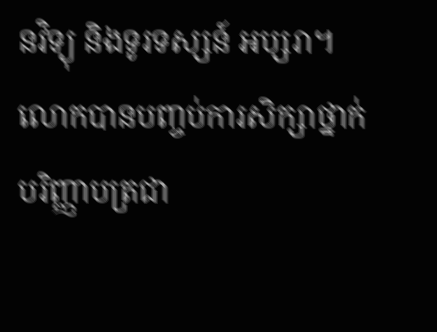នវិទ្យុ និងទូរទស្សន៍ អប្សរា។ លោកបានបញ្ចប់ការសិក្សាថ្នាក់បរិញ្ញាបត្រជា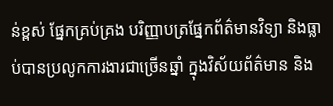ន់ខ្ពស់ ផ្នែកគ្រប់គ្រង បរិញ្ញាបត្រផ្នែកព័ត៌មានវិទ្យា និងធ្លាប់បានប្រលូកការងារជាច្រើនឆ្នាំ ក្នុងវិស័យព័ត៌មាន និង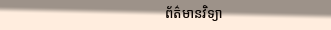ព័ត៌មានវិទ្យា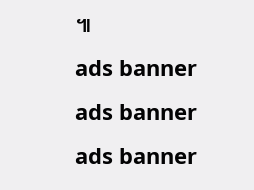៕
ads banner
ads banner
ads banner